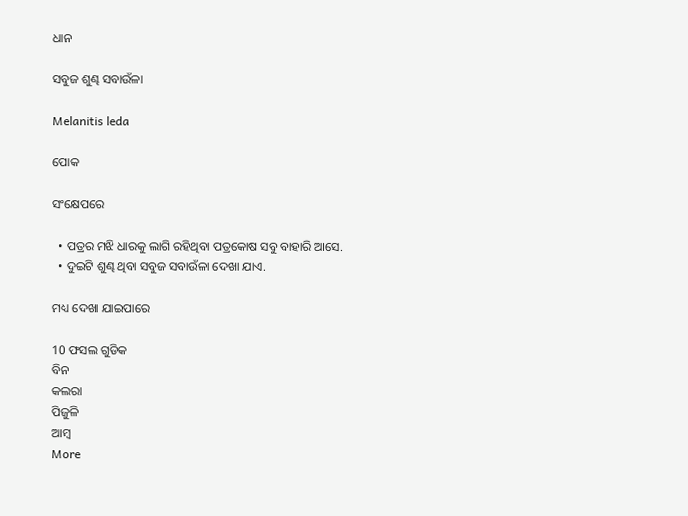ଧାନ

ସବୁଜ ଶୁଣ୍ଢ ସବାଉଁଳା

Melanitis leda

ପୋକ

ସଂକ୍ଷେପରେ

  • ପତ୍ରର ମଝି ଧାରକୁ ଲାଗି ରହିଥିବା ପତ୍ରକୋଷ ସବୁ ବାହାରି ଆସେ.
  • ଦୁଇଟି ଶୁଣ୍ଢ ଥିବା ସବୁଜ ସବାଉଁଳା ଦେଖା ଯାଏ.

ମଧ୍ୟ ଦେଖା ଯାଇପାରେ

10 ଫସଲ ଗୁଡିକ
ବିନ
କଲରା
ପିଜୁଳି
ଆମ୍ବ
More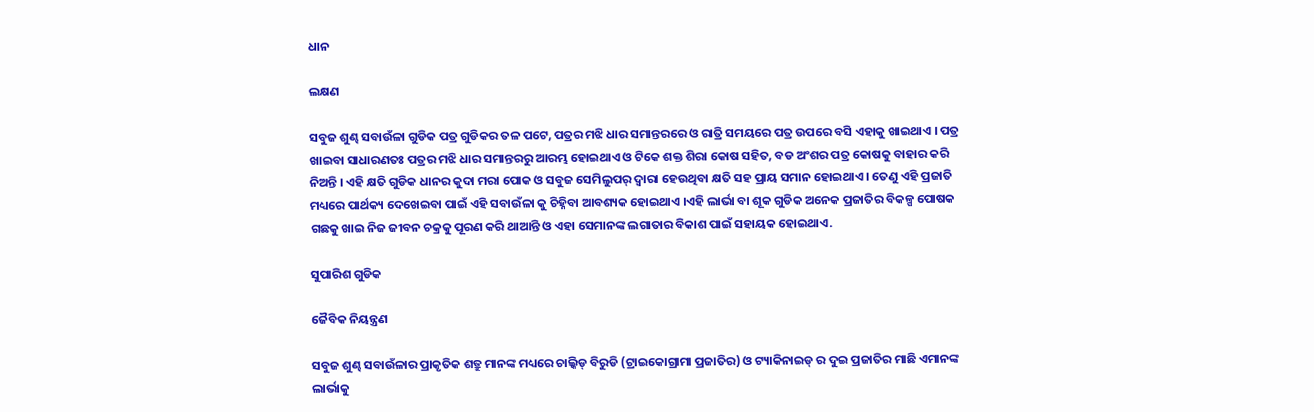ଧାନ

ଲକ୍ଷଣ

ସବୁଜ ଶୁଣ୍ଢ ସବାଉଁଳା ଗୁଡିକ ପତ୍ର ଗୁଡିକର ତଳ ପଟେ, ପତ୍ରର ମଝି ଧାର ସମାନ୍ତରରେ ଓ ରାତ୍ରି ସମୟରେ ପତ୍ର ଉପରେ ବସି ଏହାକୁ ଖାଇଥାଏ । ପତ୍ର ଖାଇବା ସାଧାରଣତଃ ପତ୍ରର ମଝି ଧାର ସମାନ୍ତରରୁ ଆରମ୍ଭ ହୋଇଥାଏ ଓ ଟିକେ ଶକ୍ତ ଶିରା କୋଷ ସହିତ, ବଡ ଅଂଶର ପତ୍ର କୋଷକୁ ବାହାର କରି ନିଅନ୍ତି । ଏହି କ୍ଷତି ଗୁଡିକ ଧାନର କୁଦା ମରା ପୋକ ଓ ସବୁଜ ସେମିଲୁପର୍ ଦ୍ୱାରା ହେଉଥିବା କ୍ଷତି ସହ ପ୍ରାୟ ସମାନ ହୋଇଥାଏ । ତେଣୁ ଏହି ପ୍ରଜାତି ମଧ୍ୟରେ ପାର୍ଥକ୍ୟ ଦେଖେଇବା ପାଇଁ ଏହି ସବାଉଁଳା କୁ ଚିହ୍ନିବା ଆବଶ୍ୟକ ହୋଇଥାଏ ।ଏହି ଲାର୍ଭା ବା ଶୂକ ଗୁଡିକ ଅନେକ ପ୍ରଜାତିର ବିକଳ୍ପ ପୋଷକ ଗଛକୁ ଖାଇ ନିଜ ଜୀବନ ଚକ୍ରକୁ ପୂରଣ କରି ଥାଆନ୍ତି ଓ ଏହା ସେମାନଙ୍କ ଲଗାତାର ବିକାଶ ପାଇଁ ସହାୟକ ହୋଇଥାଏ.

ସୁପାରିଶ ଗୁଡିକ

ଜୈବିକ ନିୟନ୍ତ୍ରଣ

ସବୁଜ ଶୁଣ୍ଢ ସବାଉଁଳାର ପ୍ରାକୃତିକ ଶତ୍ରୁ ମାନଙ୍କ ମଧ୍ୟରେ ଚାଲ୍କିଡ୍ ବିରୁଡି (ଟ୍ରାଇକୋଗ୍ରାମା ପ୍ରଜାତିର) ଓ ଟ୍ୟାକିନାଇଡ୍ ର ଦୁଇ ପ୍ରଜାତିର ମାଛି ଏମାନଙ୍କ ଲାର୍ଭାକୁ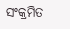ସଂକ୍ରମିତ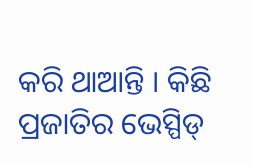କରି ଥାଆନ୍ତି । କିଛି ପ୍ରଜାତିର ଭେସ୍ପିଡ୍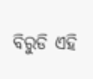ବିରୁଡି ଏହି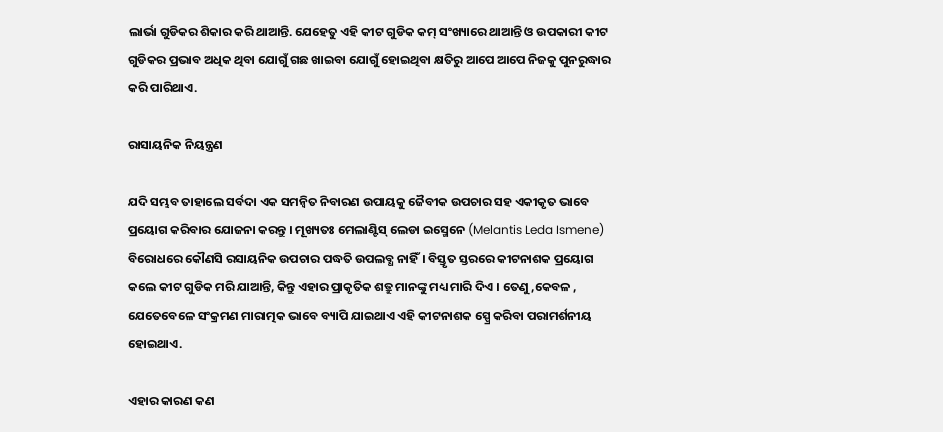ଲାର୍ଭା ଗୁଡିକର ଶିକାର କରି ଥାଆନ୍ତି. ଯେହେତୁ ଏହି କୀଟ ଗୁଡିକ କମ୍ ସଂଖ୍ୟାରେ ଥାଆନ୍ତି ଓ ଉପକାରୀ କୀଟ ଗୁଡିକର ପ୍ରଭାବ ଅଧିକ ଥିବା ଯୋଗୁଁ ଗଛ ଖାଇବା ଯୋଗୁଁ ହୋଇଥିବା କ୍ଷତିରୁ ଆପେ ଆପେ ନିଜକୁ ପୁନରୁଦ୍ଧାର କରି ପାରିଥାଏ.

ରାସାୟନିକ ନିୟନ୍ତ୍ରଣ

ଯଦି ସମ୍ଭବ ତାହାଲେ ସର୍ବଦା ଏକ ସମନ୍ଵିତ ନିବାରଣ ଉପାୟକୁ ଜୈବୀକ ଉପଚାର ସହ ଏକୀକୃତ ଭାବେ ପ୍ରୟୋଗ କରିବାର ଯୋଜନା କରନ୍ତୁ । ମୂଖ୍ୟତଃ ମେଲାଣ୍ଟିସ୍ ଲେଡା ଇସ୍ମେନେ (Melantis Leda Ismene) ବିରୋଧରେ କୌଣସି ରସାୟନିକ ଉପଚାର ପଦ୍ଧତି ଉପଲବ୍ଧ ନାହିଁ। ବିସ୍ତୃତ ସ୍ତରରେ କୀଟନାଶକ ପ୍ରୟୋଗ କଲେ କୀଟ ଗୁଡିକ ମରି ଯାଆନ୍ତି, କିନ୍ତୁ ଏହାର ପ୍ରାକୃତିକ ଶତ୍ରୁ ମାନଙ୍କୁ ମଧ୍ୟ ମାରି ଦିଏ । ତେଣୁ,କେବଳ , ଯେତେବେଳେ ସଂକ୍ରମଣ ମାରାତ୍ମକ ଭାବେ ବ୍ୟାପି ଯାଇଥାଏ ଏହି କୀଟନାଶକ ସ୍ପ୍ରେ କରିବା ପରାମର୍ଶନୀୟ ହୋଇଥାଏ.

ଏହାର କାରଣ କଣ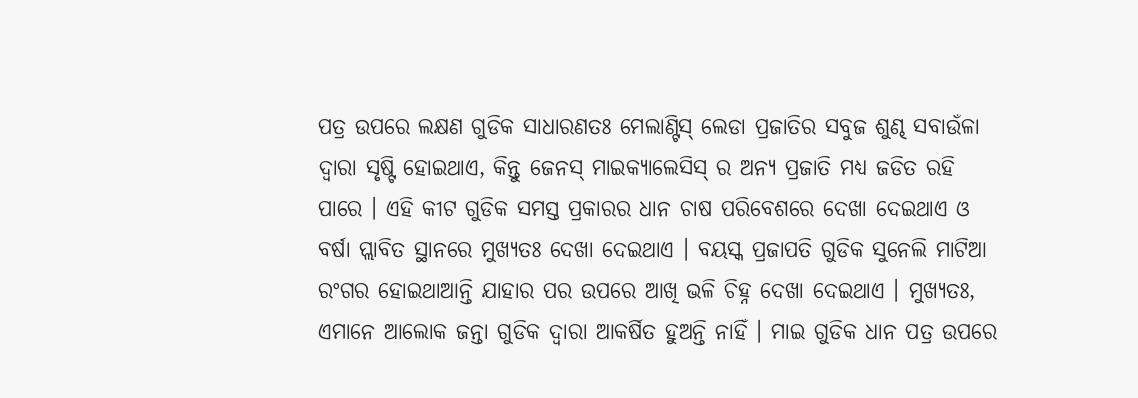ପତ୍ର ଉପରେ ଲକ୍ଷଣ ଗୁଡିକ ସାଧାରଣତଃ ମେଲାଣ୍ଟିସ୍ ଲେଡା ପ୍ରଜାତିର ସବୁଜ ଶୁଣ୍ଢ ସବାଉଁଳା ଦ୍ୱାରା ସୃଷ୍ଟି ହୋଇଥାଏ, କିନ୍ତୁ ଜେନସ୍ ମାଇକ୍ୟାଲେସିସ୍ ର ଅନ୍ୟ ପ୍ରଜାତି ମଧ୍ୟ ଜଡିତ ରହି ପାରେ । ଏହି କୀଟ ଗୁଡିକ ସମସ୍ତ ପ୍ରକାରର ଧାନ ଚାଷ ପରିବେଶରେ ଦେଖା ଦେଇଥାଏ ଓ ବର୍ଷା ପ୍ଲାବିତ ସ୍ଥାନରେ ମୁଖ୍ୟତଃ ଦେଖା ଦେଇଥାଏ । ବୟସ୍କ ପ୍ରଜାପତି ଗୁଡିକ ସୁନେଲି ମାଟିଆ ରଂଗର ହୋଇଥାଆନ୍ତି ଯାହାର ପର ଉପରେ ଆଖି ଭଳି ଚିହ୍ନ ଦେଖା ଦେଇଥାଏ । ମୁଖ୍ୟତଃ, ଏମାନେ ଆଲୋକ ଜନ୍ତା ଗୁଡିକ ଦ୍ୱାରା ଆକର୍ଷିତ ହୁଅନ୍ତି ନାହିଁ । ମାଇ ଗୁଡିକ ଧାନ ପତ୍ର ଉପରେ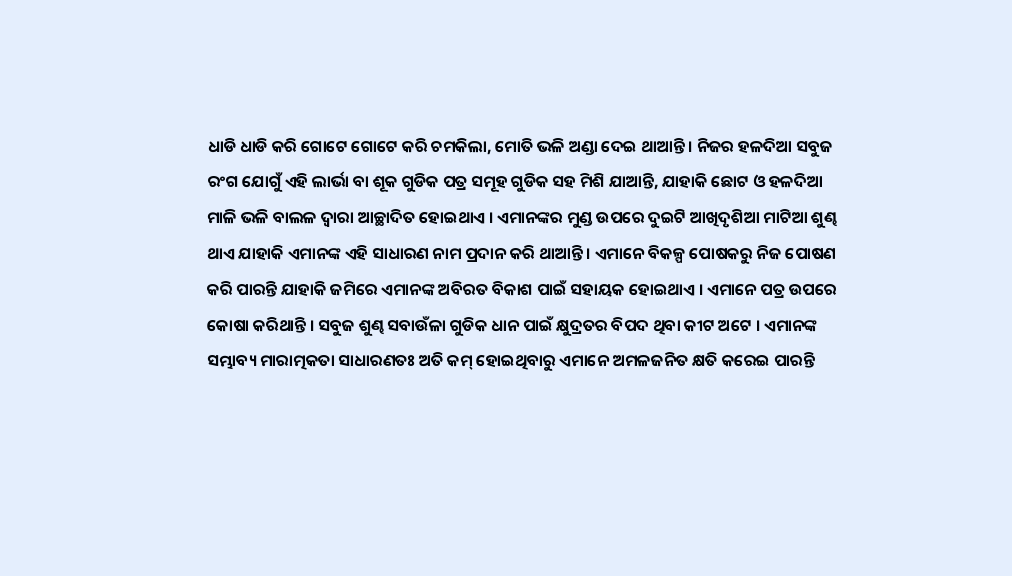ଧାଡି ଧାଡି କରି ଗୋଟେ ଗୋଟେ କରି ଚମକିଲା, ମୋତି ଭଳି ଅଣ୍ଡା ଦେଇ ଥାଆନ୍ତି । ନିଜର ହଳଦିଆ ସବୁଜ ରଂଗ ଯୋଗୁଁ ଏହି ଲାର୍ଭା ବା ଶୂକ ଗୁଡିକ ପତ୍ର ସମୂହ ଗୁଡିକ ସହ ମିଶି ଯାଆନ୍ତି, ଯାହାକି ଛୋଟ ଓ ହଳଦିଆ ମାଳି ଭଳି ବାଲଳ ଦ୍ୱାରା ଆଚ୍ଛାଦିତ ହୋଇଥାଏ । ଏମାନଙ୍କର ମୁଣ୍ଡ ଉପରେ ଦୁଇଟି ଆଖିଦୃଶିଆ ମାଟିଆ ଶୁଣ୍ଢ ଥାଏ ଯାହାକି ଏମାନଙ୍କ ଏହି ସାଧାରଣ ନାମ ପ୍ରଦାନ କରି ଥାଆନ୍ତି । ଏମାନେ ବିକଳ୍ପ ପୋଷକରୁ ନିଜ ପୋଷଣ କରି ପାରନ୍ତି ଯାହାକି ଜମିରେ ଏମାନଙ୍କ ଅବିରତ ବିକାଶ ପାଇଁ ସହାୟକ ହୋଇଥାଏ । ଏମାନେ ପତ୍ର ଉପରେ କୋଷା କରିଥାନ୍ତି । ସବୁଜ ଶୁଣ୍ଢ ସବାଉଁଳା ଗୁଡିକ ଧାନ ପାଇଁ କ୍ଷୁଦ୍ରତର ବିପଦ ଥିବା କୀଟ ଅଟେ । ଏମାନଙ୍କ ସମ୍ଭାବ୍ୟ ମାରାତ୍ମକତା ସାଧାରଣତଃ ଅତି କମ୍ ହୋଇଥିବାରୁ ଏମାନେ ଅମଳଜନିତ କ୍ଷତି କରେଇ ପାରନ୍ତି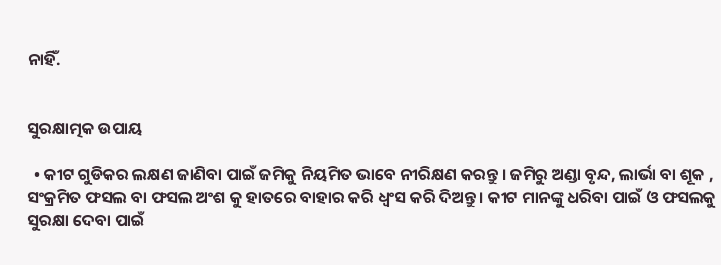ନାହିଁ.


ସୁରକ୍ଷାତ୍ମକ ଉପାୟ

  • କୀଟ ଗୁଡିକର ଲକ୍ଷଣ ଜାଣିବା ପାଇଁ ଜମିକୁ ନିୟମିତ ଭାବେ ନୀରିକ୍ଷଣ କରନ୍ତୁ । ଜମିରୁ ଅଣ୍ଡା ବୃନ୍ଦ, ଲାର୍ଭା ବା ଶୂକ , ସଂକ୍ରମିତ ଫସଲ ବା ଫସଲ ଅଂଶ କୁ ହାତରେ ବାହାର କରି ଧ୍ୱଂସ କରି ଦିଅନ୍ତୁ । କୀଟ ମାନଙ୍କୁ ଧରିବା ପାଇଁ ଓ ଫସଲକୁ ସୁରକ୍ଷା ଦେବା ପାଇଁ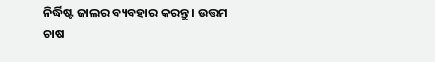ନିର୍ଦ୍ଧିଷ୍ଟ ଜାଲର ବ୍ୟବହାର କରନ୍ତୁ । ଉତ୍ତମ ଚାଷ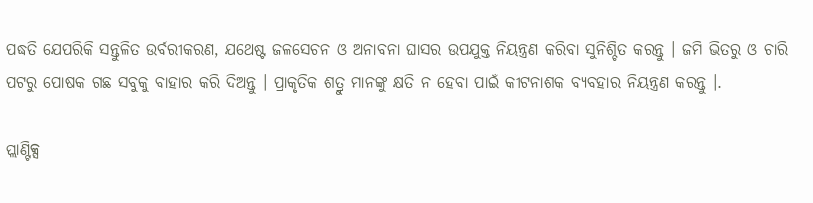ପଦ୍ଧତି ଯେପରିକି ସନ୍ତୁଳିତ ଉର୍ବରୀକରଣ, ଯଥେଷ୍ଟ ଜଳସେଚନ ଓ ଅନାବନା ଘାସର ଉପଯୁକ୍ତ ନିୟନ୍ତ୍ରଣ କରିବା ସୁନିଶ୍ଚିତ କରନ୍ତୁ । ଜମି ଭିତରୁ ଓ ଚାରି ପଟରୁ ପୋଷକ ଗଛ ସବୁକୁ ବାହାର କରି ଦିଅନ୍ତୁ । ପ୍ରାକୃତିକ ଶତ୍ରୁ ମାନଙ୍କୁ କ୍ଷତି ନ ହେବା ପାଇଁ କୀଟନାଶକ ବ୍ୟବହାର ନିୟନ୍ତ୍ରଣ କରନ୍ତୁ ।.

ପ୍ଲାଣ୍ଟିକ୍ସ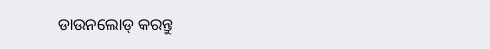ଡାଉନଲୋଡ୍ କରନ୍ତୁ